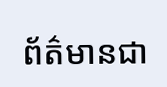ព័ត៌មានជា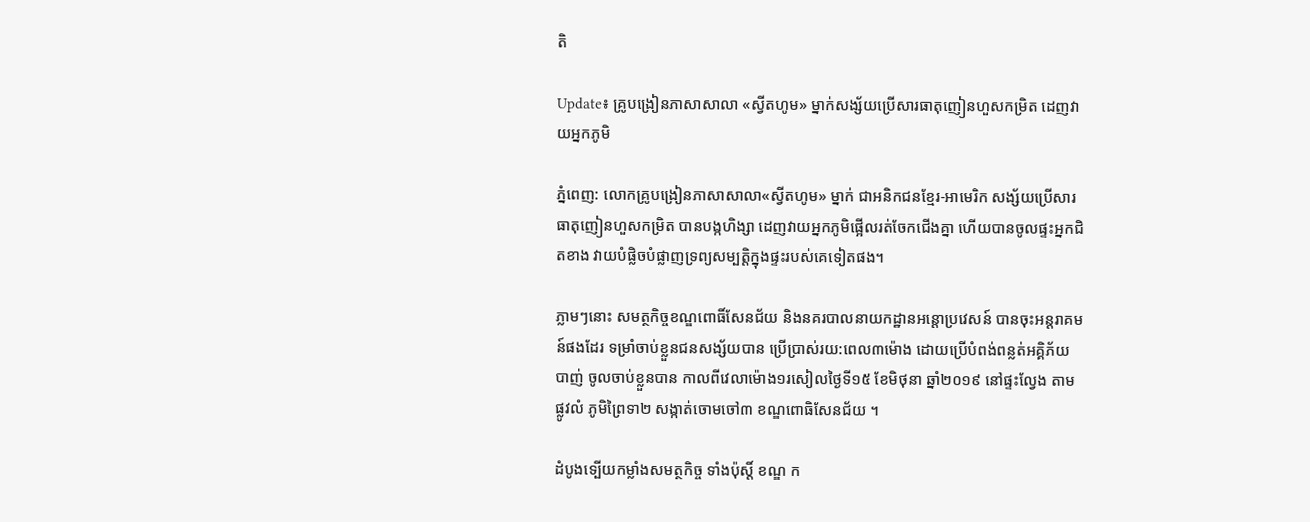តិ

Update៖ គ្រូបង្រៀនភាសាសាលា «ស្វីតហូម» ម្នាក់សង្ស័យប្រើសារធាតុញៀនហួសកម្រិត ដេញវាយអ្នកភូមិ

ភ្នំពេញ: លោកគ្រូបង្រៀនភាសាសាលា«ស្វីតហូម» ម្នាក់ ជាអនិកជនខ្មែរ-អាមេរិក សង្ស័យប្រើសារធាតុញៀនហួសកម្រិត បានបង្កហិង្សា ដេញវាយអ្នកភូមិផ្អើលរត់ចែកជើងគ្នា ហើយបានចូលផ្ទះអ្នកជិតខាង វាយបំផ្លិចបំផ្លាញទ្រព្យសម្បត្តិក្នុងផ្ទះរបស់គេទៀតផង។

ភ្លាមៗនោះ សមត្ថកិច្ចខណ្ឌពោធិ៍សែនជ័យ និងនគរបាលនាយកដ្ឋានអន្តោប្រវេសន៍ បានចុះអន្តរាគមន៍ផងដែរ ទម្រាំចាប់ខ្លួនជនសង្ស័យបាន ប្រើប្រាស់រយ:ពេល៣ម៉ោង ដោយប្រើបំពង់ពន្លត់អគ្គិភ័យបាញ់ ចូលចាប់ខ្លួនបាន កាលពីវេលាម៉ោង១រសៀលថ្ងៃទី១៥ ខែមិថុនា ឆ្នាំ២០១៩ នៅផ្ទះល្វែង តាមផ្លូវលំ ភូមិព្រៃទា២ សង្កាត់ចោមចៅ៣ ខណ្ឌពោធិសែនជ័យ ។

ដំបូងទ្បើយកម្លាំងសមត្ថកិច្ច ទាំងប៉ុស្តិ៍ ខណ្ឌ ក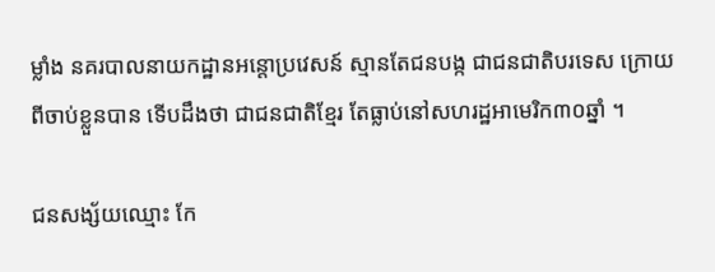ម្លាំង នគរបាលនាយកដ្ឋានអន្តោប្រវេសន៍ ស្មានតែជនបង្ក ជាជនជាតិបរទេស ក្រោយពីចាប់ខ្លួនបាន ទើបដឹងថា ជាជនជាតិខ្មែរ តែធ្លាប់នៅសហរដ្ឋអាមេរិក៣០ឆ្នាំ ។

ជនសង្ស័យឈ្មោះ កែ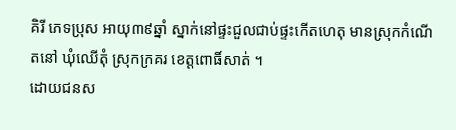គិរី ភេទប្រុស អាយុ៣៩ឆ្នាំ ស្នាក់នៅផ្ទះជួលជាប់ផ្ទះកើតហេតុ មានស្រុកកំណើតនៅ ឃុំឈើតុំ ស្រុកក្រគរ ខេត្តពោធិ៍សាត់ ។
ដោយជនស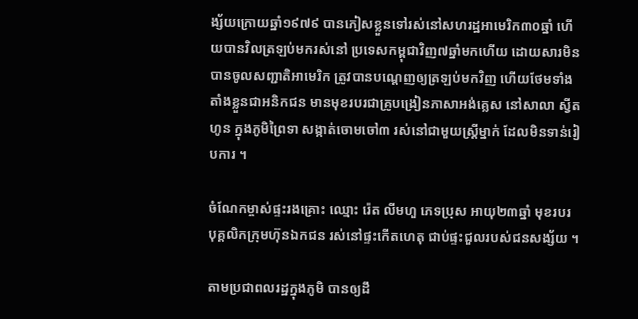ង្ស័យក្រោយឆ្នាំ១៩៧៩ បានភៀសខ្លួនទៅរស់នៅសហរដ្ឋអាមេរិក៣០ឆ្នាំ ហើយបានវិលត្រឡប់មករស់នៅ ប្រទេសកម្ពុជាវិញ៧ឆ្នាំមកហើយ ដោយសារមិនបានចូលសញ្ជាតិអាមេរិក ត្រូវបានបណ្តេញឲ្យត្រឡប់មកវិញ ហើយថែមទាំងតាំងខ្លួនជាអនិកជន មានមុខរបរជាគ្រូបង្រៀនភាសាអង់គ្លេស នៅសាលា ស្វីតហូន ក្នុងភូមិព្រៃទា សង្កាត់ចោមចៅ៣ រស់នៅជាមួយស្ត្រីម្នាក់ ដែលមិនទាន់រៀបការ ។

ចំណែកម្ចាស់ផ្ទះរងគ្រោះ ឈ្មោះ រ៉េត លីមហួ ភេទប្រុស អាយុ២៣ឆ្នាំ មុខរបរ បុគ្គលិកក្រុមហ៊ុនឯកជន រស់នៅផ្ទះកើតហេតុ ជាប់ផ្ទះជួលរបស់ជនសង្ស័យ ។

តាមប្រជាពលរដ្ឋក្នុងភូមិ បានឲ្យដឹ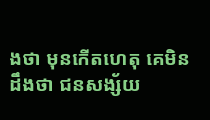ងថា មុនកើតហេតុ គេមិនដឹងថា ជនសង្ស័យ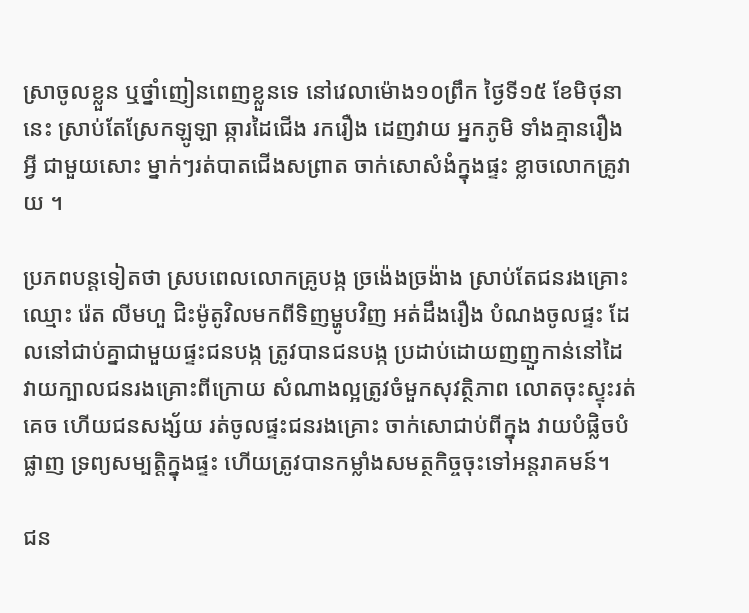ស្រាចូលខ្លួន ឬថ្នាំញៀនពេញខ្លួនទេ នៅវេលាម៉ោង១០ព្រឹក ថ្ងៃទី១៥ ខែមិថុនានេះ ស្រាប់តែស្រែកឡូឡា ឆ្ការដៃជើង រករឿង ដេញវាយ អ្នកភូមិ ទាំងគ្មានរឿងអ្វី ជាមួយសោះ ម្នាក់ៗរត់បាតជើងសព្រាត ចាក់សោសំងំក្នុងផ្ទះ ខ្លាចលោកគ្រូវាយ ។

ប្រភពបន្តទៀតថា ស្របពេលលោកគ្រូបង្ក ច្រង៉េងច្រង៉ាង ស្រាប់តែជនរងគ្រោះ ឈ្មោះ រ៉េត លីមហួ ជិះម៉ូតូវិលមកពីទិញម្ហូបវិញ អត់ដឹងរឿង បំណងចូលផ្ទះ ដែលនៅជាប់គ្នាជាមួយផ្ទះជនបង្ក ត្រូវបានជនបង្ក ប្រដាប់ដោយញញួកាន់នៅដៃ វាយក្បាលជនរងគ្រោះពីក្រោយ សំណាងល្អត្រូវចំមួកសុវត្ថិភាព លោតចុះស្ទុះរត់គេច ហើយជនសង្ស័យ រត់ចូលផ្ទះជនរងគ្រោះ ចាក់សោជាប់ពីក្នុង វាយបំផ្លិចបំផ្លាញ ទ្រព្យសម្បត្តិក្នុងផ្ទះ ហើយត្រូវបានកម្លាំងសមត្ថកិច្ចចុះទៅអន្តរាគមន៍។

ជន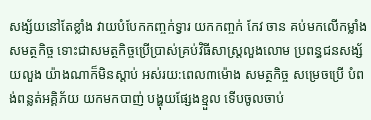សង្ស័យនៅតែខ្លាំង វាយបំបែកកញ្ចក់ទ្វារ យកកញ្ចក់ កែវ ចាន គប់មកលើកម្លាំងសមត្ថកិច្ច ទោះជាសមត្ថកិច្ចប្រើប្រាស់គ្រប់វិធីសាស្ត្រលួងលោម ប្រពន្ធជនសង្ស័យលួង យ៉ាងណាក៏មិនស្តាប់ អស់រយ:ពេល៣ម៉ោង សមត្ថកិច្ច សម្រេចប្រើ បំពង់ពន្លត់អគ្គិភ័យ យកមកបាញ់ បង្ហុយផ្សែងខ្មួល ទើបចូលចាប់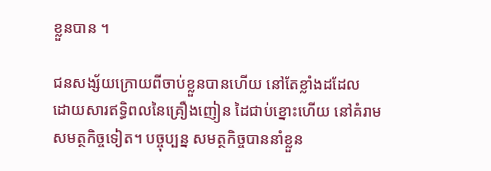ខ្លួនបាន ។

ជនសង្ស័យក្រោយពីចាប់ខ្លួនបានហើយ នៅតែខ្លាំងដដែល ដោយសារឥទ្ធិពលនៃគ្រឿងញៀន ដៃជាប់ខ្នោះហើយ នៅគំរាមសមត្ថកិច្ចទៀត។ បច្ចុប្បន្ន សមត្ថកិច្ចបាននាំខ្លួន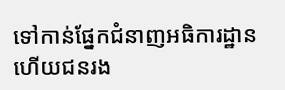ទៅកាន់ផ្នែកជំនាញអធិការដ្ឋាន ហើយជនរង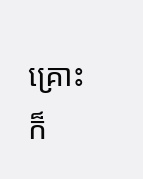គ្រោះ ក៏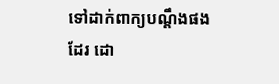ទៅដាក់ពាក្យបណ្តឹងផងដែរ ដោ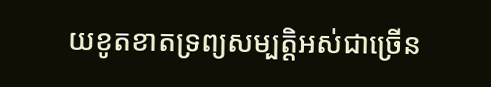យខូតខាតទ្រព្យសម្បត្តិអស់ជាច្រើន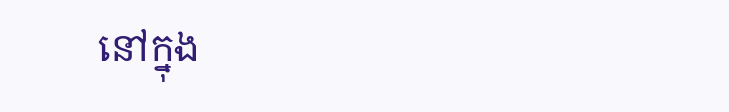នៅក្នុង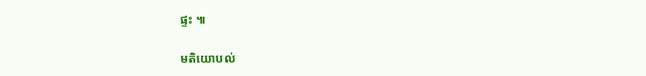ផ្ទះ ៕

មតិយោបល់